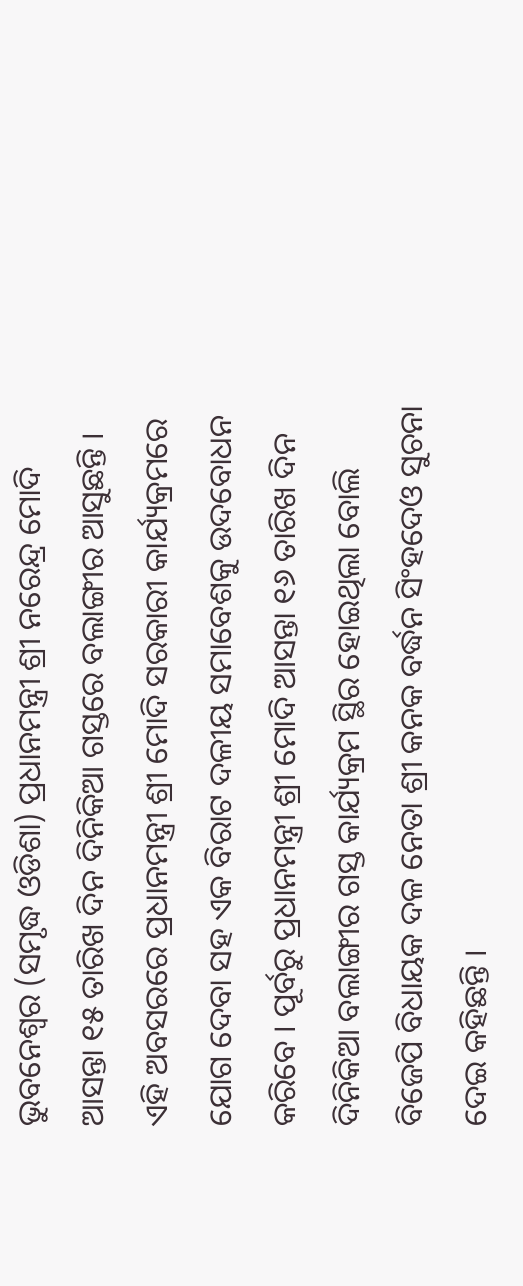ଭୁବନେଶ୍ୱର (ସମୃଦ୍ଧ ଓଡିଶା) ପ୍ରଧାନମନ୍ତ୍ରୀ ଶ୍ରୀ ନରେନ୍ଦ୍ର ମୋଦି ଆସନ୍ତା ୧୫ ତାରିଖ ଦିନ ଦିନିକିଆ ଗସ୍ତରେ ବଲାଙ୍ଗୀର ଆସୁଛନ୍ତି । ଏହି ଅବସରରେ ପ୍ରଧାନମନ୍ତ୍ରୀ ଶ୍ରୀ ମୋଦି ସରକାରୀ କାର୍ଯ୍ୟକ୍ରମରେ ଯୋଗ ଦେବା ସହ ଏକ ବିରାଟ ଦଳୀୟ ସମାବେଶକୁ ଉଦବୋଧନ କରିବେ । ପୂର୍ବରୁ ପ୍ରଧାନମନ୍ତ୍ରୀ ଶ୍ରୀ ମୋଦି ଆସନ୍ତା ୧୬ ତାରିଖ ଦିନ ଦିନିକିଆ ବଲାଙ୍ଗୀର ଗସ୍ତ କାର୍ଯ୍ୟକ୍ରମ ସ୍ଥିର ହୋଇଥିଲା ବୋଲି ବିଜେପି ବିଧାୟକ ଦଳ ନେତା ଶ୍ରୀ କନକ ବର୍ଦ୍ଧନ ସିଂହଦେଓ ସୁଚନା ଦେଇ କହିଛନ୍ତି ।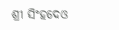ଶ୍ରୀ ସିଂହଦେଓ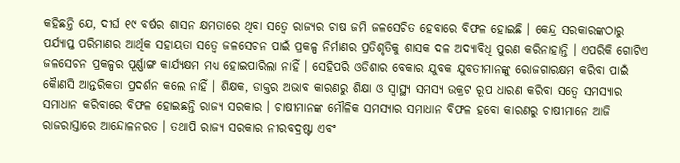କହିଛନ୍ତି ଯେ, ଦୀର୍ଘ ୧୯ ବର୍ଷର ଶାସନ କ୍ଷମତାରେ ଥିବା ସତ୍ୱେ ରାଜ୍ୟର ଚାଷ ଜମି ଜଳସେଚିତ ହେବାରେ ବିଫଳ ହୋଇଛି । କେନ୍ଦ୍ର ସରକାରଙ୍କଠାରୁ ପର୍ଯ୍ୟାପ୍ତ ପରିମାଣର ଆର୍ଥିକ ସହାୟତା ସତ୍ୱେ ଜଳସେଚନ ପାଇଁ ପ୍ରକଳ୍ପ ନିର୍ମାଣର ପ୍ରତିଶୃତିକୁ ଶାସକ ଦଳ ଅଦ୍ୟାବିଧି ପୁରଣ କରିନାହାନ୍ତି । ଏପରିକି ଗୋଟିଏ ଜଳସେଚନ ପ୍ରକଳ୍ପର ପୂର୍ଣ୍ଣାଙ୍ଗ କାର୍ଯ୍ୟକ୍ଷମ ମଧ୍ୟ ହୋଇପାରିଲା ନାହିଁ । ସେହିପରି ଓଡିଶାର ବେକାର ଯୁବକ ଯୁବତୀମାନଙ୍କୁ ରୋଜଗାରକ୍ଷମ କରିବା ପାଇଁ କୈାଣସି ଆନ୍ତରିକତା ପ୍ରଦର୍ଶନ କଲେ ନାହିଁ । ଶିକ୍ଷକ, ଡାକ୍ତର ଅଭାବ କାରଣରୁ ଶିକ୍ଷା ଓ ସ୍ୱାସ୍ଥ୍ୟ ସମସ୍ୟ ଉକ୍ରଟ ରୂପ ଧାରଣ କରିବା ସତ୍ୱେ ସମସ୍ୟାର ସମାଧାନ କରିବାରେ ବିଫଳ ହୋଇଛନ୍ତି ରାଜ୍ୟ ସରକାର । ଚାଷୀମାନଙ୍କ ମୌଳିକ ସମସ୍ୟାର ସମାଧାନ ବିଫଳ ହବୋ କାରଣରୁ ଚାଷୀମାନେ ଆଜି ରାଜରାସ୍ତାରେ ଆନ୍ଦୋଳନରତ । ତଥାପି ରାଜ୍ୟ ସରକାର ନୀରବଦ୍ରଷ୍ଟା ଏବଂ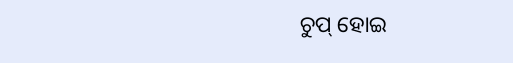ଚୁପ୍ ହୋଇ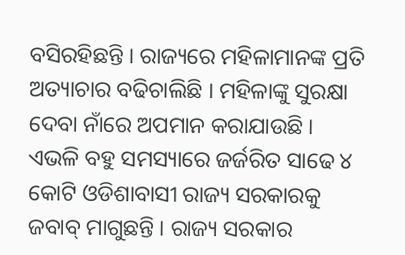ବସିରହିଛନ୍ତି । ରାଜ୍ୟରେ ମହିଳାମାନଙ୍କ ପ୍ରତି ଅତ୍ୟାଚାର ବଢିଚାଲିଛି । ମହିଳାଙ୍କୁ ସୁରକ୍ଷା ଦେବା ନାଁରେ ଅପମାନ କରାଯାଉଛି । ଏଭଳି ବହୁ ସମସ୍ୟାରେ ଜର୍ଜରିତ ସାଢେ ୪ କୋଟି ଓଡିଶାବାସୀ ରାଜ୍ୟ ସରକାରକୁ ଜବାବ୍ ମାଗୁଛନ୍ତି । ରାଜ୍ୟ ସରକାର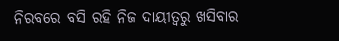ନିରବରେ ବସି ରହି ନିଜ ଦାୟୀତ୍ୱରୁ ଖସିବାର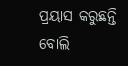ପ୍ରୟାସ କରୁଛନ୍ତି ବୋଲି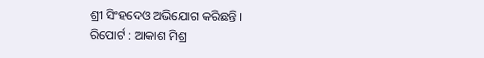ଶ୍ରୀ ସିଂହଦେଓ ଅଭିଯୋଗ କରିଛନ୍ତି ।
ରିପୋର୍ଟ : ଆକାଶ ମିଶ୍ର